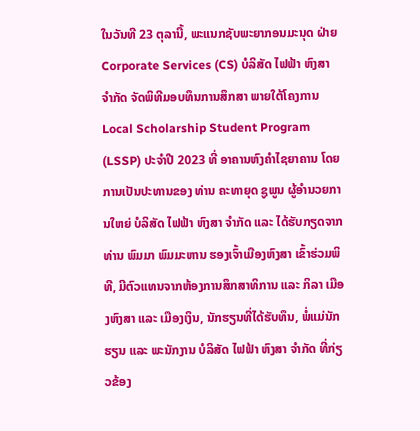ໃນວັນທີ 23 ຕຸລານີ້, ພະແນກຊັບພະຍາກອນມະນຸດ ຝ່າຍ Corporate Services (CS) ບໍລິສັດ ໄຟຟ້າ ຫົງສາ ຈໍາກັດ ຈັດພິທີມອບທຶນການສຶກສາ ພາຍໃຕ້ໂຄງການ Local Scholarship Student Program (LSSP) ປະຈໍາປີ 2023 ທີ່ ອາຄານຫົງຄໍາໄຊຍາຄານ ໂດຍການເປັນປະທານຂອງ ທ່ານ ຄະທາຍຸດ ຊູພູນ ຜູ້ອໍານວຍການໃຫຍ່ ບໍລິສັດ ໄຟຟ້າ ຫົງສາ ຈໍາກັດ ແລະ ໄດ້ຮັບກຽດຈາກ ທ່ານ ພົມມາ ພົມມະຫານ ຮອງເຈົ້າເມືອງຫົງສາ ເຂົ້າຮ່ວມພິທີ, ມີຕົວແທນຈາກຫ້ອງການສຶກສາທິການ ແລະ ກິລາ ເມືອງຫົງສາ ແລະ ເມືອງເງິນ, ນັກຮຽນທີ່ໄດ້ຮັບທຶນ, ພໍ່ແມ່ນັກຮຽນ ແລະ ພະນັກງານ ບໍລິສັດ ໄຟຟ້າ ຫົງສາ ຈໍາກັດ ທີ່ກ່ຽວຂ້ອງ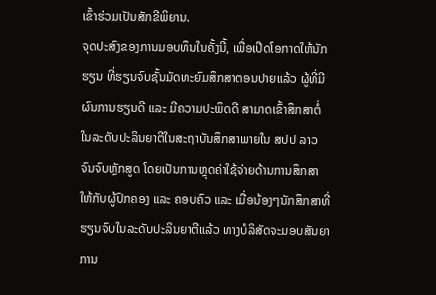ເຂົ້າຮ່ວມເປັນສັກຂີພິຍານ.
ຈຸດປະສົງຂອງການມອບທຶນໃນຄັ້ງນີ້, ເພື່ອເປີດໂອກາດໃຫ້ນັກຮຽນ ທີ່ຮຽນຈົບຊັ້ນມັດທະຍົມສຶກສາຕອນປາຍແລ້ວ ຜູ້ທີ່ມີຜົນການຮຽນດີ ແລະ ມີຄວາມປະພຶດດີ ສາມາດເຂົ້າສຶກສາຕໍ່ໃນລະດັບປະລິນຍາຕີໃນສະຖາບັນສຶກສາພາຍໃນ ສປປ ລາວ ຈົນຈົບຫຼັກສູດ ໂດຍເປັນການຫຼຸດຄ່າໃຊ້ຈ່າຍດ້ານການສຶກສາໃຫ້ກັບຜູ້ປົກຄອງ ແລະ ຄອບຄົວ ແລະ ເມື່ອນ້ອງໆນັກສຶກສາທີ່ຮຽນຈົບໃນລະດັບປະລິນຍາຕີແລ້ວ ທາງບໍລິສັດຈະມອບສັນຍາການ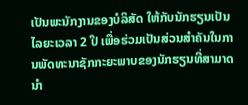ເປັນພະນັກງານຂອງບໍລິສັດ ໃຫ້ກັບນັກຮຽນເປັນໄລຍະເວລາ 2 ປີ ເພື່ອຮ່ວມເປັນສ່ວນສໍາຄັນໃນການພັດທະນາຊັກກະຍະພາບຂອງນັກຮຽນທີ່ສາມາດນໍາ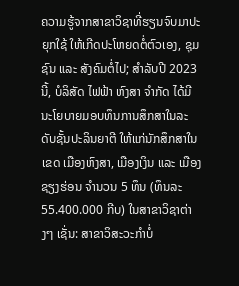ຄວາມຮູ້ຈາກສາຂາວິຊາທີ່ຮຽນຈົບມາປະຍຸກໃຊ້ ໃຫ້ເກີດປະໂຫຍດຕໍ່ຕົວເອງ, ຊຸມຊົນ ແລະ ສັງຄົມຕໍ່ໄປ; ສໍາລັບປີ 2023 ນີ້, ບໍລິສັດ ໄຟຟ້າ ຫົງສາ ຈໍາກັດ ໄດ້ມີນະໂຍບາຍມອບທຶນການສຶກສາໃນລະດັບຊັ້ນປະລິນຍາຕີ ໃຫ້ແກ່ນັກສຶກສາໃນເຂດ ເມືອງຫົງສາ, ເມືອງເງິນ ແລະ ເມືອງຊຽງຮ່ອນ ຈໍານວນ 5 ທຶນ (ທຶນລະ 55.400.000 ກີບ) ໃນສາຂາວິຊາຕ່າງໆ ເຊັ່ນ: ສາຂາວິສະວະກໍາບໍ່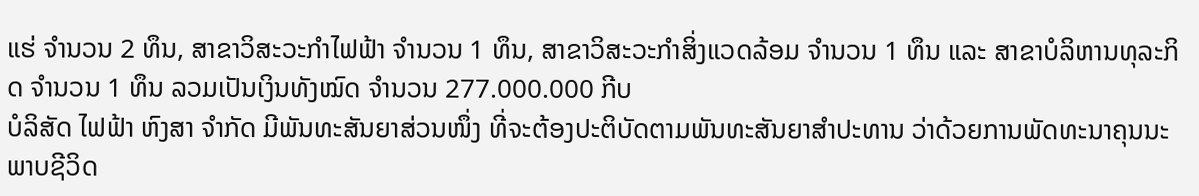ແຮ່ ຈໍານວນ 2 ທຶນ, ສາຂາວິສະວະກໍາໄຟຟ້າ ຈໍານວນ 1 ທຶນ, ສາຂາວິສະວະກໍາສິ່ງແວດລ້ອມ ຈໍານວນ 1 ທຶນ ແລະ ສາຂາບໍລິຫານທຸລະກິດ ຈໍານວນ 1 ທຶນ ລວມເປັນເງິນທັງໝົດ ຈໍານວນ 277.000.000 ກີບ
ບໍລິສັດ ໄຟຟ້າ ຫົງສາ ຈໍາກັດ ມີພັນທະສັນຍາສ່ວນໜຶ່ງ ທີ່ຈະຕ້ອງປະຕິບັດຕາມພັນທະສັນຍາສໍາປະທານ ວ່າດ້ວຍການພັດທະນາຄຸນນະພາບຊີວິດ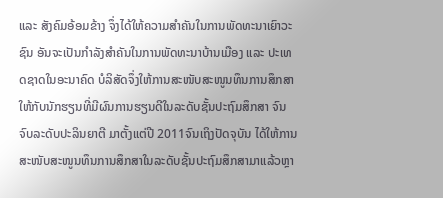ແລະ ສັງຄົມອ້ອມຂ້າງ ຈຶ່ງໄດ້ໃຫ້ຄວາມສໍາຄັນໃນການພັດທະນາເຍົາວະຊົນ ອັນຈະເປັນກໍາລັງສໍາຄັນໃນການພັດທະນາບ້ານເມືອງ ແລະ ປະເທດຊາດໃນອະນາຄົດ ບໍລິສັດຈຶ່ງໃຫ້ການສະໜັບສະໜູນທຶນການສຶກສາໃຫ້ກັບນັກຮຽນທີ່ມີຜົນການຮຽນດີໃນລະດັບຊັ້ນປະຖົມສຶກສາ ຈົນຈົບລະດັບປະລິນຍາຕີ ມາຕັ້ງແຕ່ປີ 2011ຈົນເຖິງປັດຈຸບັນ ໄດ້ໃຫ້ການສະໜັບສະໜູນທຶນການສຶກສາໃນລະດັບຊັ້ນປະຖົມສຶກສາມາແລ້ວຫຼາ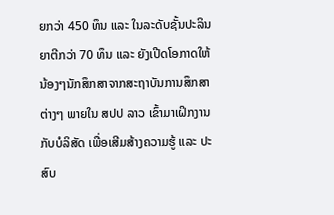ຍກວ່າ 450 ທຶນ ແລະ ໃນລະດັບຊັ້ນປະລິນຍາຕີກວ່າ 70 ທຶນ ແລະ ຍັງເປີດໂອກາດໃຫ້ນ້ອງໆນັກສຶກສາຈາກສະຖາບັນການສຶກສາຕ່າງໆ ພາຍໃນ ສປປ ລາວ ເຂົ້າມາເຝິກງານກັບບໍລິສັດ ເພື່ອເສີມສ້າງຄວາມຮູ້ ແລະ ປະສົບ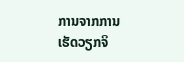ການຈາກການເຮັດວຽກຈິ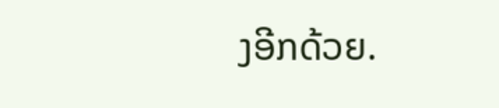ງອີກດ້ວຍ.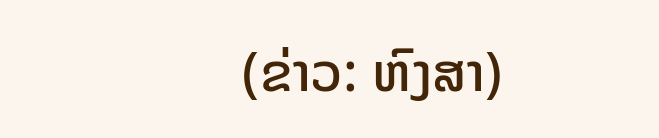(ຂ່າວ: ຫົງສາ)